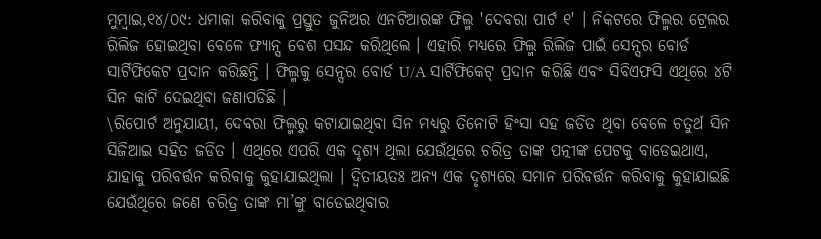ମୁମ୍ବାଇ,୧୪/୦୯: ଧମାକା କରିବାକୁ ପ୍ରସ୍ତୁତ ଜୁନିଅର ଏନଟିଆରଙ୍କ ଫିଲ୍ମ 'ଦେବରା ପାର୍ଟ ୧' । ନିକଟରେ ଫିଲ୍ମର ଟ୍ରେଲର ରିଲିଜ ହୋଇଥିବା ବେଳେ ଫ୍ୟାନ୍ସ ବେଶ ପସନ୍ଦ କରିଥିଲେ । ଏହାରି ମଧ୍ୟରେ ଫିଲ୍ମ ରିଲିଜ ପାଇଁ ସେନ୍ସର ବୋର୍ଡ ସାର୍ଟିଫିକେଟ ପ୍ରଦାନ କରିଛନ୍ତି । ଫିଲ୍ମକୁ ସେନ୍ସର ବୋର୍ଡ U/A ସାର୍ଟିଫିକେଟ୍ ପ୍ରଦାନ କରିଛି ଏବଂ ସିବିଏଫସି ଏଥିରେ ୪ଟି ସିନ କାଟି ଦେଇଥିବା ଜଣାପଡିଛି ।
\ରିପୋର୍ଟ ଅନୁଯାୟୀ, ଦେବରା ଫିଲ୍ମରୁ କଟାଯାଇଥିବା ସିନ ମଧ୍ୟରୁ ତିନୋଟି ହିଂସା ସହ ଜଡିତ ଥିବା ବେଳେ ଚତୁର୍ଥ ସିନ ସିଜିଆଇ ସହିତ ଜଡିତ । ଏଥିରେ ଏପରି ଏକ ଦୃଶ୍ୟ ଥିଲା ଯେଉଁଥିରେ ଚରିତ୍ର ତାଙ୍କ ପତ୍ନୀଙ୍କ ପେଟକୁ ବାଡେଇଥାଏ, ଯାହାକୁ ପରିବର୍ତ୍ତନ କରିବାକୁ କୁହାଯାଇଥିଲା । ଦ୍ୱିତୀୟତଃ ଅନ୍ୟ ଏକ ଦୃଶ୍ୟରେ ସମାନ ପରିବର୍ତ୍ତନ କରିବାକୁ କୁହାଯାଇଛି ଯେଉଁଥିରେ ଜଣେ ଚରିତ୍ର ତାଙ୍କ ମା’ଙ୍କୁ ବାଡେଇଥିବାର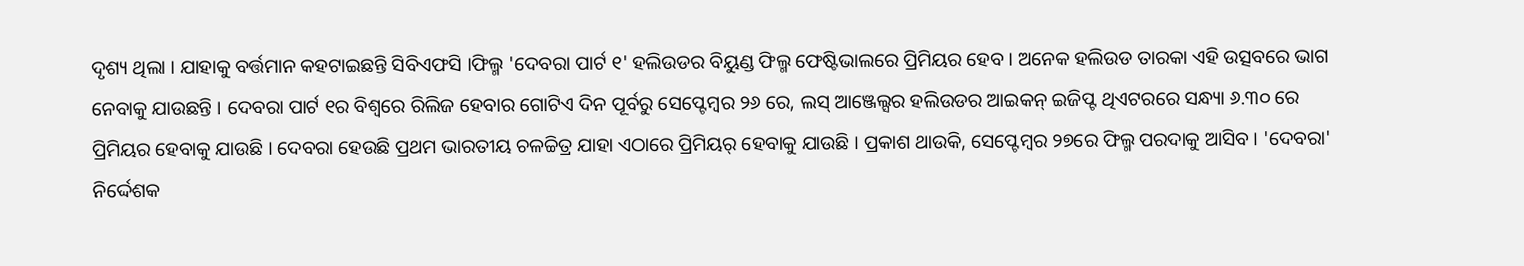ଦୃଶ୍ୟ ଥିଲା । ଯାହାକୁ ବର୍ତ୍ତମାନ କହଟାଇଛନ୍ତି ସିବିଏଫସି ।ଫିଲ୍ମ 'ଦେବରା ପାର୍ଟ ୧' ହଲିଉଡର ବିୟୁଣ୍ଡ ଫିଲ୍ମ ଫେଷ୍ଟିଭାଲରେ ପ୍ରିମିୟର ହେବ । ଅନେକ ହଲିଉଡ ତାରକା ଏହି ଉତ୍ସବରେ ଭାଗ ନେବାକୁ ଯାଉଛନ୍ତି । ଦେବରା ପାର୍ଟ ୧ର ବିଶ୍ୱରେ ରିଲିଜ ହେବାର ଗୋଟିଏ ଦିନ ପୂର୍ବରୁ ସେପ୍ଟେମ୍ବର ୨୬ ରେ, ଲସ୍ ଆଞ୍ଜେଲ୍ସର ହଲିଉଡର ଆଇକନ୍ ଇଜିପ୍ଟ ଥିଏଟରରେ ସନ୍ଧ୍ୟା ୬.୩୦ ରେ ପ୍ରିମିୟର ହେବାକୁ ଯାଉଛି । ଦେବରା ହେଉଛି ପ୍ରଥମ ଭାରତୀୟ ଚଳଚ୍ଚିତ୍ର ଯାହା ଏଠାରେ ପ୍ରିମିୟର୍ ହେବାକୁ ଯାଉଛି । ପ୍ରକାଶ ଥାଉକି, ସେପ୍ଟେମ୍ୱର ୨୭ରେ ଫିଲ୍ମ ପରଦାକୁ ଆସିବ । 'ଦେବରା' ନିର୍ଦ୍ଦେଶକ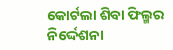କୋର୍ଟଲା ଶିବା ଫିଲ୍ମର ନିର୍ଦ୍ଦେଶନା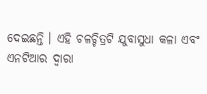ଦେଇଛନ୍ତି । ଏହି ଚଳଚ୍ଚିତ୍ରଟି ଯୁବାସୁଧା କଳା ଏବଂ ଏନଟିଆର ଦ୍ୱାରା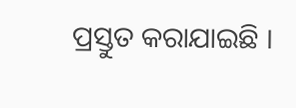ପ୍ରସ୍ତୁତ କରାଯାଇଛି ।